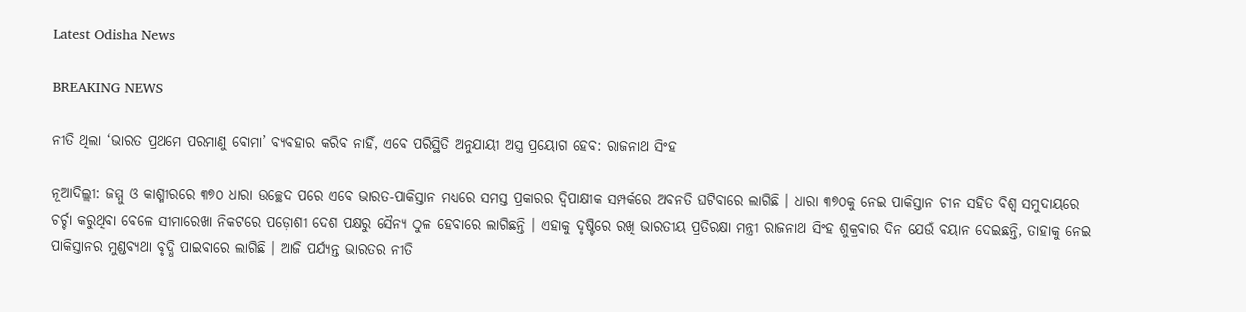Latest Odisha News

BREAKING NEWS

ନୀତି ଥିଲା ‘ଭାରତ ପ୍ରଥମେ ପରମାଣୁ ବୋମା’ ବ୍ୟବହାର କରିବ ନାହିଁ, ଏବେ ପରିସ୍ଥିତି ଅନୁଯାୟୀ ଅସ୍ତ୍ର ପ୍ରୟୋଗ ହେବ: ରାଜନାଥ ସିଂହ

ନୂଆଦିଲ୍ଲୀ: ଜମ୍ମୁ ଓ କାଶ୍ମୀରରେ ୩୭୦ ଧାରା ଉଚ୍ଛେଦ ପରେ ଏବେ ଭାରତ-ପାକିସ୍ତାନ ମଧ୍ୟରେ ସମସ୍ତ ପ୍ରକାରର ଦ୍ୱିପାକ୍ଷୀକ ସମ୍ପର୍କରେ ଅବନତି ଘଟିବାରେ ଲାଗିଛି । ଧାରା ୩୭୦କୁ ନେଇ ପାକିସ୍ତାନ ଚୀନ ସହିତ ବିଶ୍ୱ ସମୁଦାୟରେ ଚର୍ଚ୍ଚା କରୁଥିବା ବେଳେ ସୀମାରେଖା ନିକଟରେ ପଡ଼ୋଶୀ ଦେଶ ପକ୍ଷରୁ ସୈନ୍ୟ ଠୁଳ ହେବାରେ ଲାଗିଛନ୍ତି । ଏହାକୁ ଦୃଷ୍ଟିରେ ରଖି ଭାରତୀୟ ପ୍ରତିରକ୍ଷା ମନ୍ତ୍ରୀ ରାଜନାଥ ସିଂହ ଶୁକ୍ରବାର ଦିନ ଯେଉଁ ବୟାନ ଦେଇଛନ୍ତି, ତାହାକୁ ନେଇ ପାକିସ୍ତାନର ମୁଣ୍ଡବ୍ୟଥା ବୃଦ୍ଧି ପାଇବାରେ ଲାଗିଛି । ଆଜି ପର୍ଯ୍ୟନ୍ତ ଭାରତର ନୀତି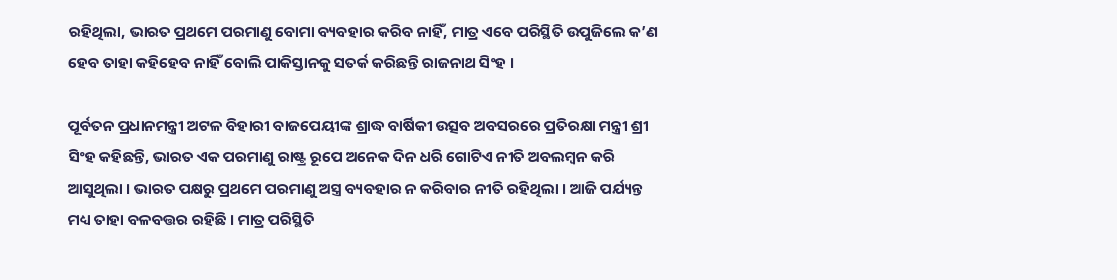ରହିଥିଲା, ଭାରତ ପ୍ରଥମେ ପରମାଣୁ ବୋମା ବ୍ୟବହାର କରିବ ନାହିଁ, ମାତ୍ର ଏବେ ପରିସ୍ଥିତି ଉପୁଜିଲେ କ’ଣ ହେବ ତାହା କହିହେବ ନାହିଁ ବୋଲି ପାକିସ୍ତାନକୁ ସତର୍କ କରିଛନ୍ତି ରାଜନାଥ ସିଂହ ।

ପୂର୍ବତନ ପ୍ରଧାନମନ୍ତ୍ରୀ ଅଟଳ ବିହାରୀ ବାଜପେୟୀଙ୍କ ଶ୍ରାଦ୍ଧ ବାର୍ଷିକୀ ଉତ୍ସବ ଅବସରରେ ପ୍ରତିରକ୍ଷା ମନ୍ତ୍ରୀ ଶ୍ରୀ ସିଂହ କହିଛନ୍ତି, ଭାରତ ଏକ ପରମାଣୁ ରାଷ୍ଟ୍ର ରୂପେ ଅନେକ ଦିନ ଧରି ଗୋଟିଏ ନୀତି ଅବଲମ୍ବନ କରି ଆସୁଥିଲା । ଭାରତ ପକ୍ଷରୁ ପ୍ରଥମେ ପରମାଣୁ ଅସ୍ତ୍ର ବ୍ୟବହାର ନ କରିବାର ନୀତି ରହିଥିଲା । ଆଜି ପର୍ଯ୍ୟନ୍ତ ମଧ୍ୟ ତାହା ବଳବତ୍ତର ରହିଛି । ମାତ୍ର ପରିସ୍ଥିତି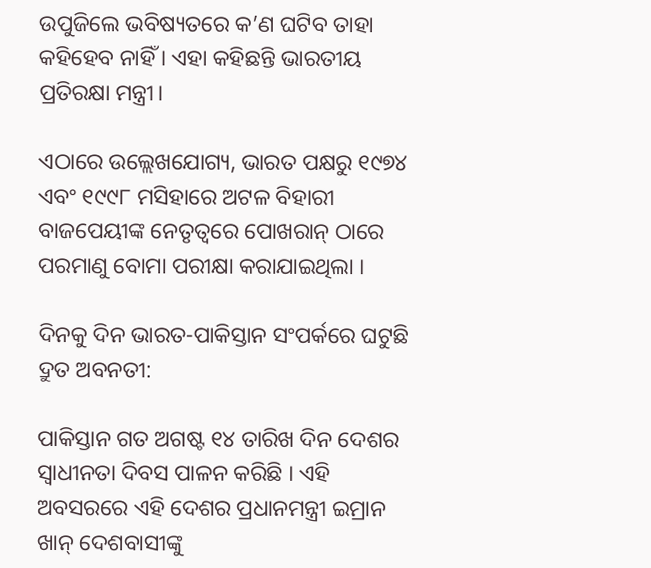ଉପୁଜିଲେ ଭବିଷ୍ୟତରେ କ’ଣ ଘଟିବ ତାହା କହିହେବ ନାହିଁ । ଏହା କହିଛନ୍ତି ଭାରତୀୟ ପ୍ରତିରକ୍ଷା ମନ୍ତ୍ରୀ।

ଏଠାରେ ଉଲ୍ଲେଖଯୋଗ୍ୟ, ଭାରତ ପକ୍ଷରୁ ୧୯୭୪ ଏବଂ ୧୯୯୮ ମସିହାରେ ଅଟଳ ବିହାରୀ ବାଜପେୟୀଙ୍କ ନେତୃତ୍ୱରେ ପୋଖରାନ୍ ଠାରେ ପରମାଣୁ ବୋମା ପରୀକ୍ଷା କରାଯାଇଥିଲା ।

ଦିନକୁ ଦିନ ଭାରତ-ପାକିସ୍ତାନ ସଂପର୍କରେ ଘଟୁଛି ଦ୍ରୁତ ଅବନତୀ:

ପାକିସ୍ତାନ ଗତ ଅଗଷ୍ଟ ୧୪ ତାରିଖ ଦିନ ଦେଶର ସ୍ୱାଧୀନତା ଦିବସ ପାଳନ କରିଛି । ଏହି ଅବସରରେ ଏହି ଦେଶର ପ୍ରଧାନମନ୍ତ୍ରୀ ଇମ୍ରାନ ଖାନ୍ ଦେଶବାସୀଙ୍କୁ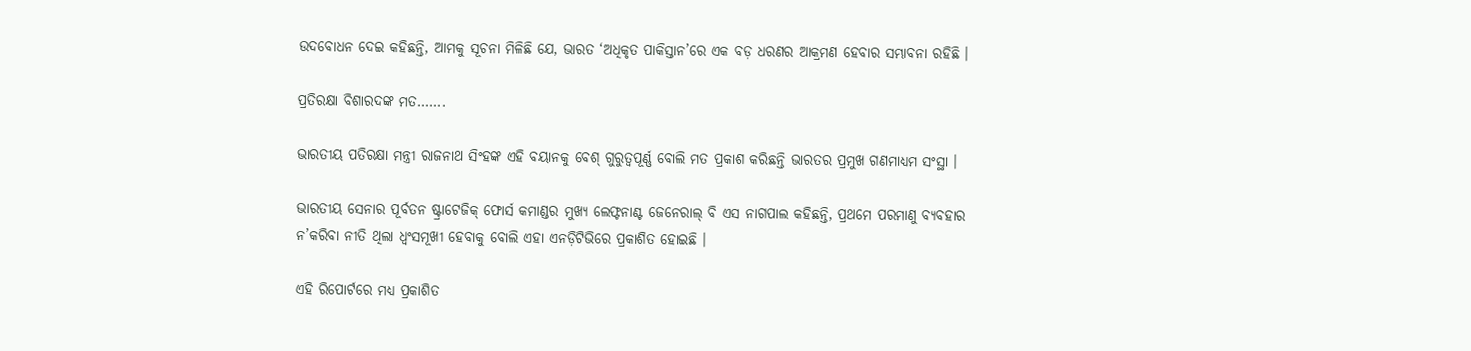ଉଦବୋଧନ ଦେଇ କହିଛନ୍ତି, ଆମକୁ ସୂଚନା ମିଳିଛି ଯେ, ଭାରତ ‘ଅଧିକୃତ ପାକିସ୍ତାନ’ରେ ଏକ ବଡ଼ ଧରଣର ଆକ୍ରମଣ ହେବାର ସମ୍ଭାବନା ରହିଛି ।

ପ୍ରତିରକ୍ଷା ବିଶାରଦଙ୍କ ମତ…….

ଭାରତୀୟ ପତିରକ୍ଷା ମନ୍ତ୍ରୀ ରାଜନାଥ ସିଂହଙ୍କ ଏହି ବୟାନକୁ ବେଶ୍ ଗୁରୁତ୍ୱପୂର୍ଣ୍ଣ ବୋଲି ମତ ପ୍ରକାଶ କରିଛନ୍ତି ଭାରତର ପ୍ରମୁଖ ଗଣମାଧ୍ୟମ ସଂସ୍ଥା ।

ଭାରତୀୟ ସେନାର ପୂର୍ବତନ ଷ୍ଟ୍ରାଟେଜିକ୍ ଫୋର୍ସ କମାଣ୍ଡର ମୁଖ୍ୟ ଲେଫ୍ଟନାଣ୍ଟ ଜେନେରାଲ୍ ବି ଏସ ନାଗପାଲ କହିଛନ୍ତି, ପ୍ରଥମେ ପରମାଣୁ ବ୍ୟବହାର ନ’କରିବା ନୀତି ଥିଲା ଧ୍ୱଂସମୂଖୀ ହେବାକୁ ବୋଲି ଏହା ଏନଡ଼ିଟିଭିରେ ପ୍ରକାଶିତ ହୋଇଛି ।

ଏହି ରିପୋର୍ଟରେ ମଧ୍ୟ ପ୍ରକାଶିତ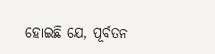ହୋଇଛି ଯେ, ପୂର୍ବତନ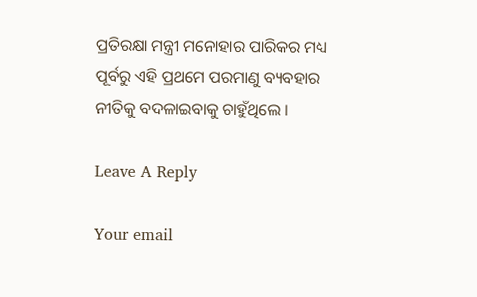ପ୍ରତିରକ୍ଷା ମନ୍ତ୍ରୀ ମନୋହାର ପାରିକର ମଧ୍ୟ ପୂର୍ବରୁ ଏହି ପ୍ରଥମେ ପରମାଣୁ ବ୍ୟବହାର ନୀତିକୁ ବଦଳାଇବାକୁ ଚାହୁଁଥିଲେ ।

Leave A Reply

Your email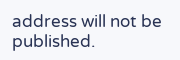address will not be published.